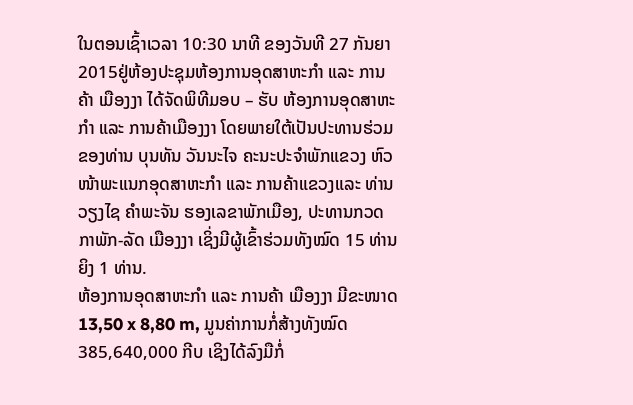ໃນຕອນເຊົ້າເວລາ 10:30 ນາທີ ຂອງວັນທີ 27 ກັນຍາ 2015ຢູ່ຫ້ອງປະຊຸມຫ້ອງການອຸດສາຫະກຳ ແລະ ການຄ້າ ເມືອງງາ ໄດ້ຈັດພິທີມອບ – ຮັບ ຫ້ອງການອຸດສາຫະກຳ ແລະ ການຄ້າເມືອງງາ ໂດຍພາຍໃຕ້ເປັນປະທານຮ່ວມຂອງທ່ານ ບຸນທັນ ວັນນະໄຈ ຄະນະປະຈຳພັກແຂວງ ຫົວໜ້າພະແນກອຸດສາຫະກຳ ແລະ ການຄ້າແຂວງແລະ ທ່ານ ວຽງໄຊ ຄຳພະຈັນ ຮອງເລຂາພັກເມືອງ, ປະທານກວດກາພັກ-ລັດ ເມືອງງາ ເຊິ່ງມີຜູ້ເຂົ້າຮ່ວມທັງໝົດ 15 ທ່ານ ຍິງ 1 ທ່ານ.
ຫ້ອງການອຸດສາຫະກຳ ແລະ ການຄ້າ ເມືອງງາ ມີຂະໜາດ 13,50 x 8,80 m, ມູນຄ່າການກໍ່ສ້າງທັງໝົດ 385,640,000 ກີບ ເຊິງໄດ້ລົງມືກໍ່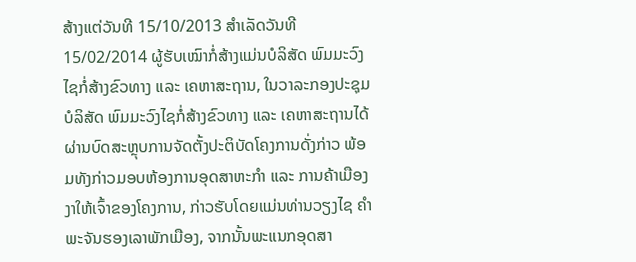ສ້າງແຕ່ວັນທີ 15/10/2013 ສຳເລັດວັນທີ 15/02/2014 ຜູ້ຮັບເໝົາກໍ່ສ້າງແມ່ນບໍລິສັດ ພົມມະວົງໄຊກໍ່ສ້າງຂົວທາງ ແລະ ເຄຫາສະຖານ, ໃນວາລະກອງປະຊຸມບໍລິສັດ ພົມມະວົງໄຊກໍ່ສ້າງຂົວທາງ ແລະ ເຄຫາສະຖານໄດ້ຜ່ານບົດສະຫຼຸບການຈັດຕັ້ງປະຕິບັດໂຄງການດັ່ງກ່າວ ພ້ອມທັງກ່າວມອບຫ້ອງການອຸດສາຫະກຳ ແລະ ການຄ້າເມືອງງາໃຫ້ເຈົ້າຂອງໂຄງການ, ກ່າວຮັບໂດຍແມ່ນທ່ານວຽງໄຊ ຄຳພະຈັນຮອງເລາພັກເມືອງ, ຈາກນັ້ນພະແນກອຸດສາ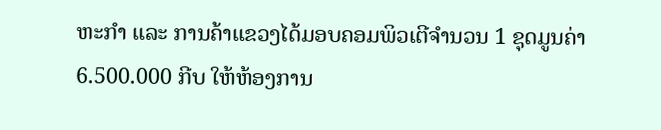ຫະກຳ ແລະ ການຄ້າແຂວງໄດ້ມອບຄອມພິວເຕີຈຳນວນ 1 ຊຸດມູນຄ່າ 6.500.000 ກີບ ໃຫ້ຫ້ອງການ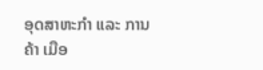ອຸດສາຫະກຳ ແລະ ການຄ້າ ເມືອ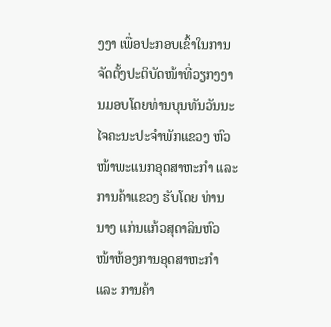ງງາ ເພື່ອປະກອບເຂົ້າໃນການຈັດຕັ້ງປະຕິບັດໜ້າທີ່ວຽກງງານມອບໂດຍທ່ານບຸນທັນວັນນະໄຈຄະນະປະຈຳພັກແຂວງ ຫົວໜ້າພະແນກອຸດສາຫະກຳ ແລະ ການຄ້າແຂວງ ຮັບໂດຍ ທ່ານນາງ ແກ່ນແກ້ວສຸດາລິນຫົວໜ້າຫ້ອງການອຸດສາຫະກຳ ແລະ ການຄ້າ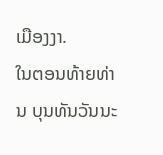ເມືອງງາ.
ໃນຕອນທ້າຍທ່ານ ບຸນທັນວັນນະ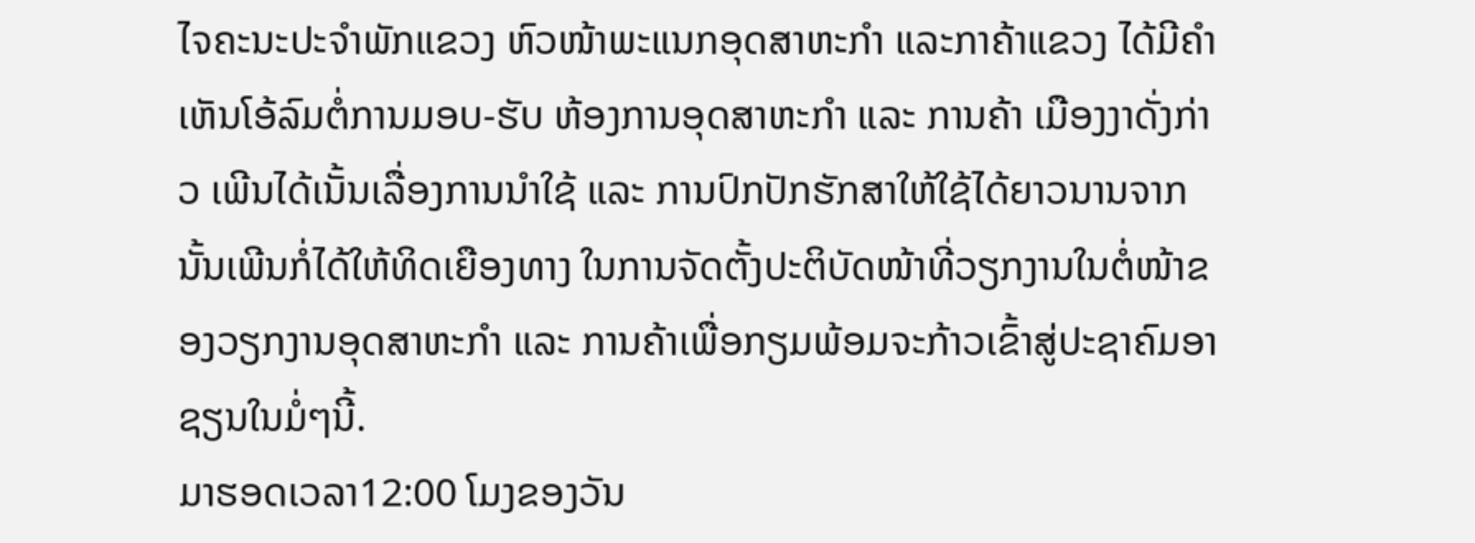ໄຈຄະນະປະຈຳພັກແຂວງ ຫົວໜ້າພະແນກອຸດສາຫະກຳ ແລະກາຄ້າແຂວງ ໄດ້ມີຄຳເຫັນໂອ້ລົມຕໍ່ການມອບ-ຮັບ ຫ້ອງການອຸດສາຫະກຳ ແລະ ການຄ້າ ເມືອງງາດັ່ງກ່າວ ເພີນໄດ້ເນັ້ນເລື່ອງການນຳໃຊ້ ແລະ ການປົກປັກຮັກສາໃຫ້ໃຊ້ໄດ້ຍາວນານຈາກນັ້ນເພີນກໍ່ໄດ້ໃຫ້ທິດເຍືອງທາງ ໃນການຈັດຕັ້ງປະຕິບັດໜ້າທີ່ວຽກງານໃນຕໍ່ໜ້າຂອງວຽກງານອຸດສາຫະກຳ ແລະ ການຄ້າເພື່ອກຽມພ້ອມຈະກ້າວເຂົ້າສູ່ປະຊາຄົມອາຊຽນໃນມໍ່ໆນີ້.
ມາຮອດເວລາ12:00 ໂມງຂອງວັນ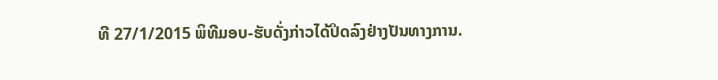ທີ 27/1/2015 ພິທີມອບ-ຮັບດັ່ງກ່າວໄດ້ປິດລົງຢ່າງປັນທາງການ.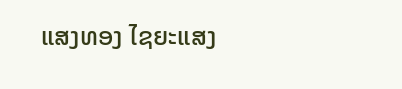ແສງທອງ ໄຊຍະແສງ